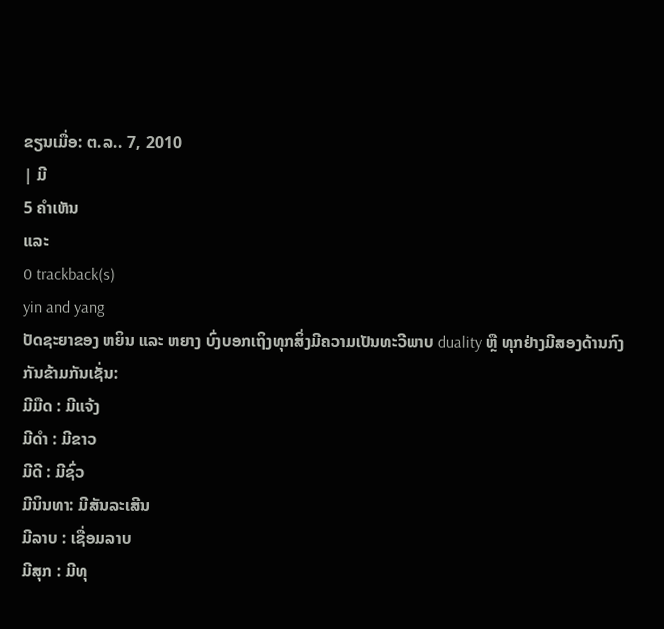ຂຽນເມື່ອ: ຕ.ລ.. 7, 2010
| ມີ
5 ຄຳເຫັນ
ແລະ
0 trackback(s)
yin and yang
ປັດຊະຍາຂອງ ຫຍິນ ແລະ ຫຍາງ ບົ່ງບອກເຖິງທຸກສິ່ງມີຄວາມເປັນທະວີພາບ duality ຫຼື ທຸກຢ່າງມີສອງດ້ານກົງກັນຂ້າມກັນເຊັ່ນ:
ມີມືດ : ມີແຈ້ງ
ມີດຳ : ມີຂາວ
ມີດີ : ມີຊົ່ວ
ມີນິນທາ: ມີສັນລະເສີນ
ມີລາບ : ເຊື່ອມລາບ
ມີສຸກ : ມີທຸ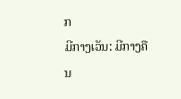ກ
ມີກາງເວັນ: ມີກາງຄືນ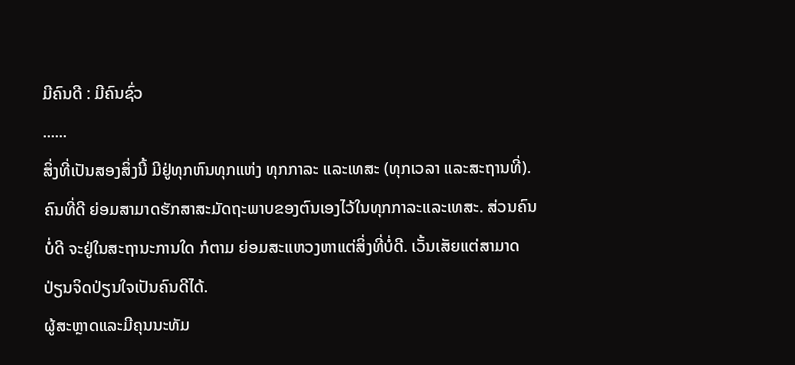ມີຄົນດີ : ມີຄົນຊົ່ວ
......
ສິ່ງທີ່ເປັນສອງສິ່ງນີ້ ມີຢູ່ທຸກຫົນທຸກແຫ່ງ ທຸກກາລະ ແລະເທສະ (ທຸກເວລາ ແລະສະຖານທີ່). ຄົນທີ່ດີ ຍ່ອມສາມາດຮັກສາສະມັດຖະພາບຂອງຕົນເອງໄວ້ໃນທຸກກາລະແລະເທສະ. ສ່ວນຄົນບໍ່ດີ ຈະຢູ່ໃນສະຖານະການໃດ ກໍຕາມ ຍ່ອມສະແຫວງຫາແຕ່ສິ່ງທີ່ບໍ່ດີ. ເວັ້ນເສັຍແຕ່ສາມາດປ່ຽນຈິດປ່ຽນໃຈເປັນຄົນດີໄດ້.
ຜູ້ສະຫຼາດແລະມີຄຸນນະທັມ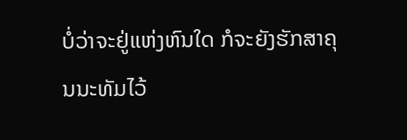ບໍ່ວ່າຈະຢູ່ແຫ່ງຫົນໃດ ກໍຈະຍັງຮັກສາຄຸນນະທັມໄວ້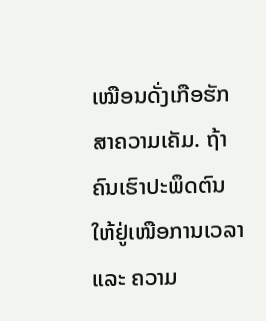ເໝືອນດັ່ງເກືອຮັກສາຄວາມເຄັມ. ຖ້າຄົນເຮົາປະພຶດຕົນໃຫ້ຢູ່ເໜືອການເວລາ ແລະ ຄວາມ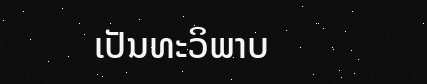ເປັນທະວິພາບ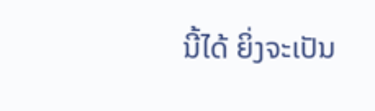ນີ້ໄດ້ ຍິ່ງຈະເປັນ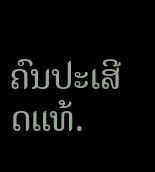ຄົນປະເສີດແທ້.